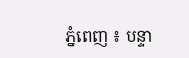ភ្នំពេញ ៖ បន្ទា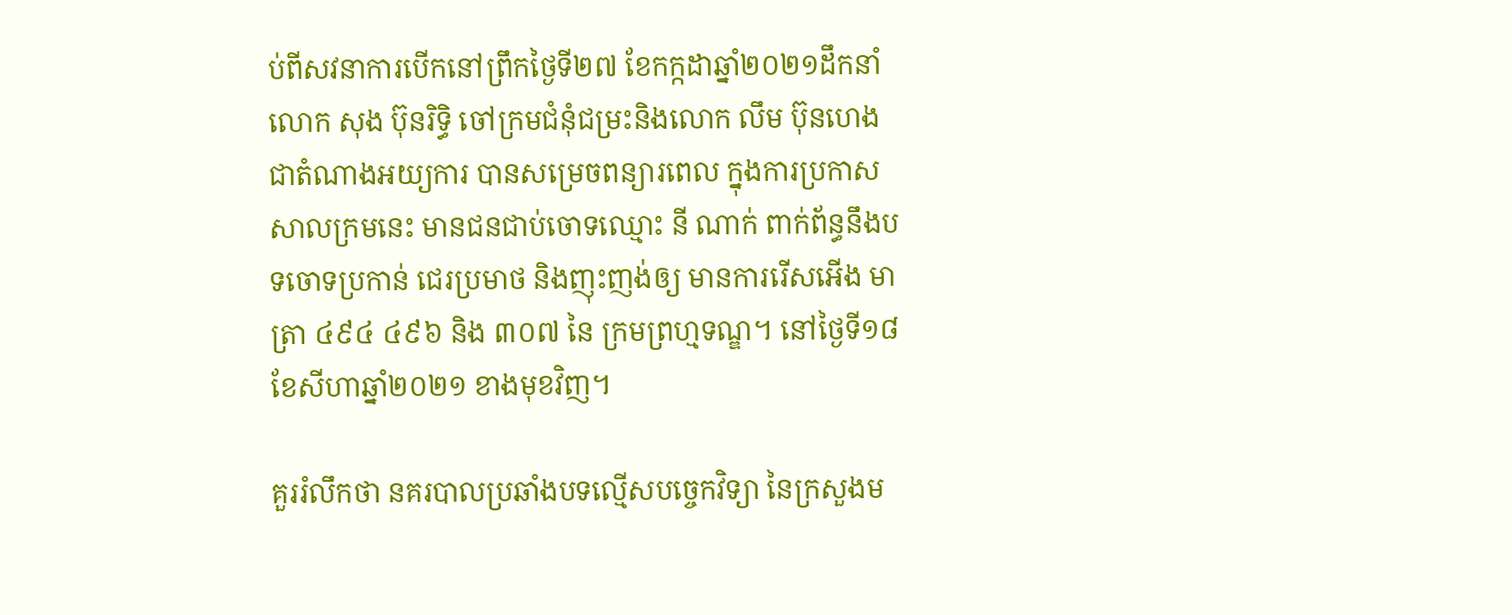ប់ពីសវនាការបើកនៅព្រឹកថ្ងៃទី២៧ ខែកក្កដាឆ្នាំ២០២១ដឹកនាំលោក សុង ប៊ុនរិទ្ធិ ចៅក្រមជំនុំជម្រះនិងលោក លឹម ប៊ុនហេង ជាតំណាងអយ្យការ បានសម្រេចពន្យារពេល ក្នុងការប្រកាសសាលក្រមនេះ មានជនជាប់ចោទឈ្មោះ នី ណាក់ ពាក់ព័ន្ធនឹងបទចោទប្រកាន់ ជេរប្រមាថ និងញុះញង់ឲ្យ មានការរើសអើង មាត្រា ៤៩៤ ៤៩៦ និង ៣០៧ នៃ ក្រមព្រហ្មទណ្ឌ។ នៅថ្ងៃទី១៨ ខែសីហាឆ្នាំ២០២១ ខាងមុខវិញ។

គួររំលឹកថា នគរបាលប្រឆាំងបទល្មើសបច្ចេកវិទ្យា នៃក្រសួងម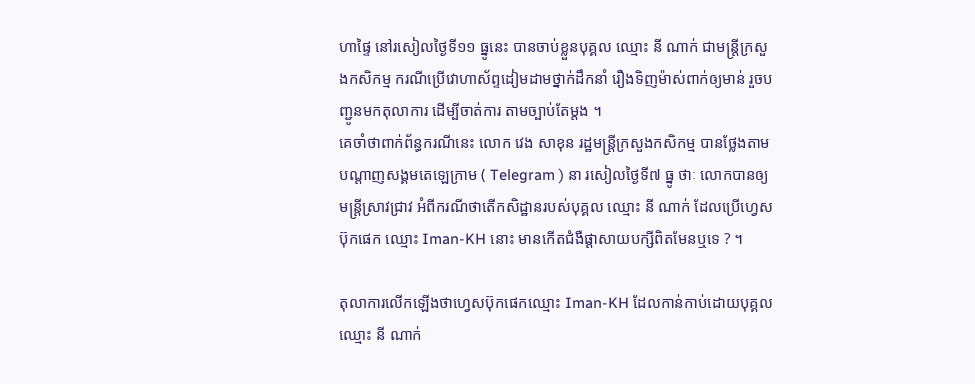ហាផ្ទៃ នៅរសៀលថ្ងៃទី១១ ធ្នូនេះ បានចាប់ខ្លួនបុគ្គល ឈ្មោះ នី ណាក់ ជាមន្ត្រីក្រសួងកសិកម្ម ករណីប្រើវោហាស័ព្ទដៀមដាមថ្នាក់ដឹកនាំ រឿងទិញម៉ាស់ពាក់ឲ្យមាន់ រួចបញ្ជូនមកតុលាការ ដើម្បីចាត់ការ តាមច្បាប់តែម្តង ។
គេចាំថាពាក់ព័ន្ធករណីនេះ លោក វេង សាខុន រដ្ឋមន្ត្រីក្រសួងកសិកម្ម បានថ្លែងតាមបណ្តាញសង្គមតេឡេក្រាម ( Telegram ) នា រសៀលថ្ងៃទី៧ ធ្នូ ថាៈ លោកបានឲ្យមន្ត្រីស្រាវជ្រាវ អំពីករណីថាតើកសិដ្ឋានរបស់បុគ្គល ឈ្មោះ នី ណាក់ ដែលប្រើហ្វេសប៊ុកផេក ឈ្មោះ Iman-KH នោះ មានកើតជំងឺផ្តាសាយបក្សីពិតមែនឬទេ ? ។

តុលាការលើកឡើងថាហ្វេសប៊ុកផេកឈ្មោះ Iman-KH ដែលកាន់កាប់ដោយបុគ្គលឈ្មោះ នី ណាក់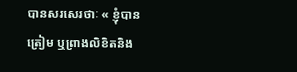បានសរសេរថាៈ « ខ្ញុំបានត្រៀម ឬព្រាងលិខិតនិង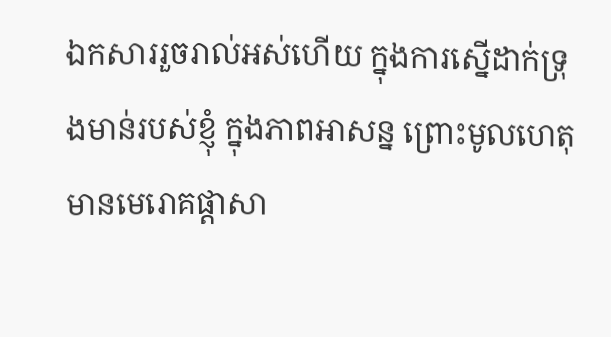ឯកសាររួចរាល់អស់ហើយ ក្នុងការស្នើដាក់ទ្រុងមាន់របស់ខ្ញុំ ក្នុងភាពអាសន្ន ព្រោះមូលហេតុមានមេរោគផ្តាសា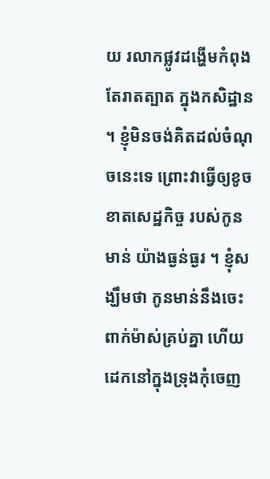យ រលាកផ្លូវដង្ហើមកំពុងតែរាតត្បាត ក្នុងកសិដ្ឋាន ។ ខ្ញុំមិនចង់គិតដល់ចំណុចនេះទេ ព្រោះវាធ្វើឲ្យខូចខាតសេដ្ឋកិច្ច របស់កូនមាន់ យ៉ាងធ្ងន់ធ្ងរ ។ ខ្ញុំសង្ឃឹមថា កូនមាន់នឹងចេះពាក់ម៉ាស់គ្រប់គ្នា ហើយដេកនៅក្នុងទ្រុងកុំចេញ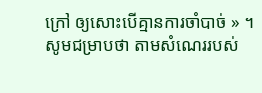ក្រៅ ឲ្យសោះបើគ្មានការចាំបាច់ » ។
សូមជម្រាបថា តាមសំណេររបស់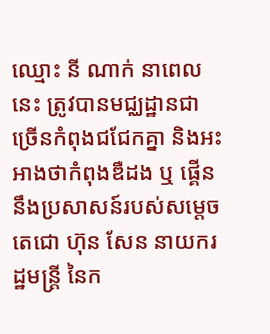ឈ្មោះ នី ណាក់ នាពេលនេះ ត្រូវបានមជ្ឈដ្ឋានជាច្រើនកំពុងជជែកគ្នា និងអះអាងថាកំពុងឌឺដង ឬ ផ្គើននឹងប្រសាសន៍របស់សម្តេចតេជោ ហ៊ុន សែន នាយករដ្ឋមន្ត្រី នៃក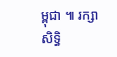ម្ពុជា ៕ រក្សាសិទ្ធិ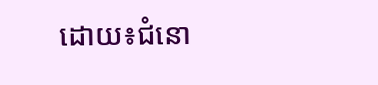ដោយ៖ជំនោ